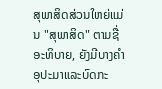ສຸພາສິດສ່ວນໃຫຍ່ແມ່ນ "ສຸພາສິດ" ຕາມຊື່ອະທິບາຍ, ຍັງມີບາງຄໍາອຸປະມາແລະບົດກະ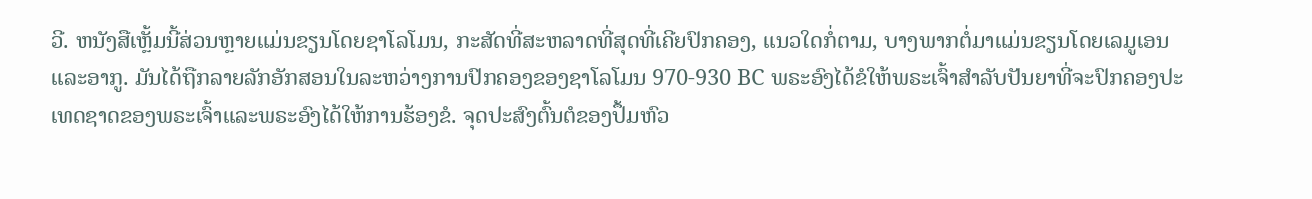ວີ. ຫນັງສືເຫຼັ້ມນີ້ສ່ວນຫຼາຍແມ່ນຂຽນໂດຍຊາໂລໂມນ, ກະສັດທີ່ສະຫລາດທີ່ສຸດທີ່ເຄີຍປົກຄອງ, ແນວໃດກໍ່ຕາມ, ບາງພາກຕໍ່ມາແມ່ນຂຽນໂດຍເລມູເອນແລະອາກູ. ມັນໄດ້ຖືກລາຍລັກອັກສອນໃນລະຫວ່າງການປົກຄອງຂອງຊາໂລໂມນ 970-930 BC ພຣະອົງໄດ້ຂໍໃຫ້ພຣະເຈົ້າສໍາລັບປັນຍາທີ່ຈະປົກຄອງປະເທດຊາດຂອງພຣະເຈົ້າແລະພຣະອົງໄດ້ໃຫ້ການຮ້ອງຂໍ. ຈຸດປະສົງຕົ້ນຕໍຂອງປຶ້ມຫົວ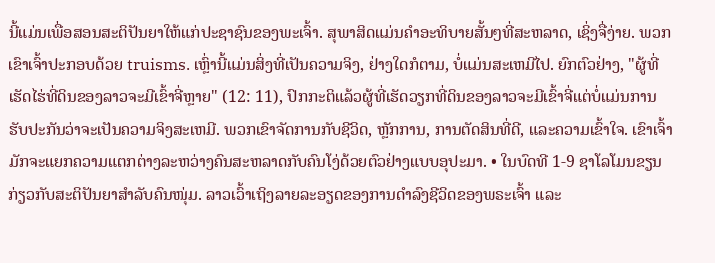ນີ້ແມ່ນເພື່ອສອນສະຕິປັນຍາໃຫ້ແກ່ປະຊາຊົນຂອງພະເຈົ້າ. ສຸພາສິດແມ່ນຄຳອະທິບາຍສັ້ນໆທີ່ສະຫລາດ, ເຊິ່ງຈື່ງ່າຍ. ພວກເຂົາເຈົ້າປະກອບດ້ວຍ truisms. ເຫຼົ່ານີ້ແມ່ນສິ່ງທີ່ເປັນຄວາມຈິງ, ຢ່າງໃດກໍຕາມ, ບໍ່ແມ່ນສະເຫມີໄປ. ຍົກຕົວຢ່າງ, "ຜູ້ທີ່ເຮັດໄຮ່ທີ່ດິນຂອງລາວຈະມີເຂົ້າຈີ່ຫຼາຍ" (12: 11), ປົກກະຕິແລ້ວຜູ້ທີ່ເຮັດວຽກທີ່ດິນຂອງລາວຈະມີເຂົ້າຈີ່ແຕ່ບໍ່ແມ່ນການຮັບປະກັນວ່າຈະເປັນຄວາມຈິງສະເຫມີ. ພວກເຂົາຈັດການກັບຊີວິດ, ຫຼັກການ, ການຕັດສິນທີ່ດີ, ແລະຄວາມເຂົ້າໃຈ. ເຂົາເຈົ້າມັກຈະແຍກຄວາມແຕກຕ່າງລະຫວ່າງຄົນສະຫລາດກັບຄົນໂງ່ດ້ວຍຕົວຢ່າງແບບອຸປະມາ. • ໃນບົດທີ 1-9 ຊາໂລໂມນຂຽນກ່ຽວກັບສະຕິປັນຍາສຳລັບຄົນໜຸ່ມ. ລາວເວົ້າເຖິງລາຍລະອຽດຂອງການດຳລົງຊີວິດຂອງພຣະເຈົ້າ ແລະ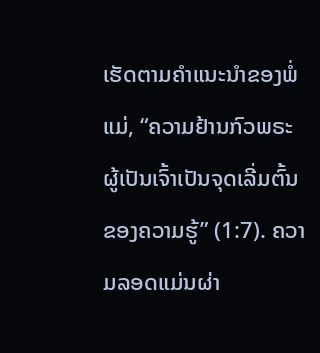ເຮັດຕາມຄຳແນະນຳຂອງພໍ່ແມ່, “ຄວາມຢ້ານກົວພຣະຜູ້ເປັນເຈົ້າເປັນຈຸດເລີ່ມຕົ້ນຂອງຄວາມຮູ້” (1:7). ຄວາມລອດແມ່ນຜ່າ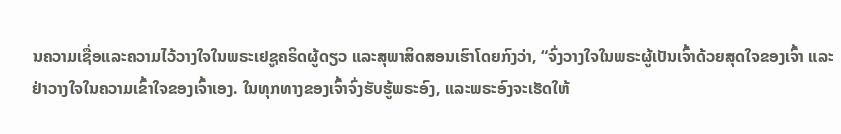ນຄວາມເຊື່ອແລະຄວາມໄວ້ວາງໃຈໃນພຣະເຢຊູຄຣິດຜູ້ດຽວ ແລະສຸພາສິດສອນເຮົາໂດຍກົງວ່າ, “ຈົ່ງວາງໃຈໃນພຣະຜູ້ເປັນເຈົ້າດ້ວຍສຸດໃຈຂອງເຈົ້າ ແລະຢ່າວາງໃຈໃນຄວາມເຂົ້າໃຈຂອງເຈົ້າເອງ. ໃນທຸກທາງຂອງເຈົ້າຈົ່ງຮັບຮູ້ພຣະອົງ, ແລະພຣະອົງຈະເຮັດໃຫ້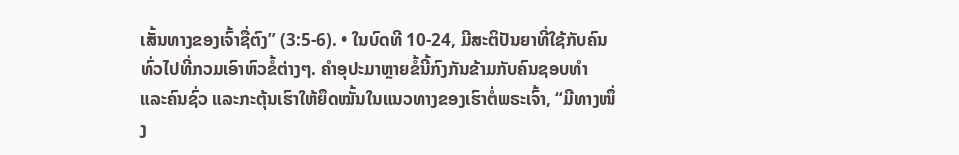ເສັ້ນທາງຂອງເຈົ້າຊື່ຕົງ” (3:5-6). • ໃນບົດທີ 10-24, ມີສະຕິປັນຍາທີ່ໃຊ້ກັບຄົນທົ່ວໄປທີ່ກວມເອົາຫົວຂໍ້ຕ່າງໆ. ຄໍາອຸປະມາຫຼາຍຂໍ້ນີ້ກົງກັນຂ້າມກັບຄົນຊອບທໍາ ແລະຄົນຊົ່ວ ແລະກະຕຸ້ນເຮົາໃຫ້ຍຶດໝັ້ນໃນແນວທາງຂອງເຮົາຕໍ່ພຣະເຈົ້າ, “ມີທາງໜຶ່ງ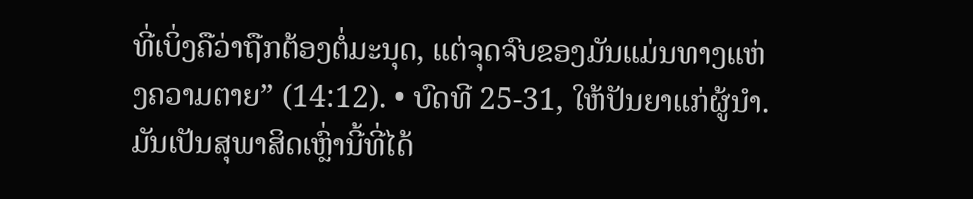ທີ່ເບິ່ງຄືວ່າຖືກຕ້ອງຕໍ່ມະນຸດ, ແຕ່ຈຸດຈົບຂອງມັນແມ່ນທາງແຫ່ງຄວາມຕາຍ” (14:12). • ບົດທີ 25-31, ໃຫ້ປັນຍາແກ່ຜູ້ນໍາ. ມັນເປັນສຸພາສິດເຫຼົ່ານີ້ທີ່ໄດ້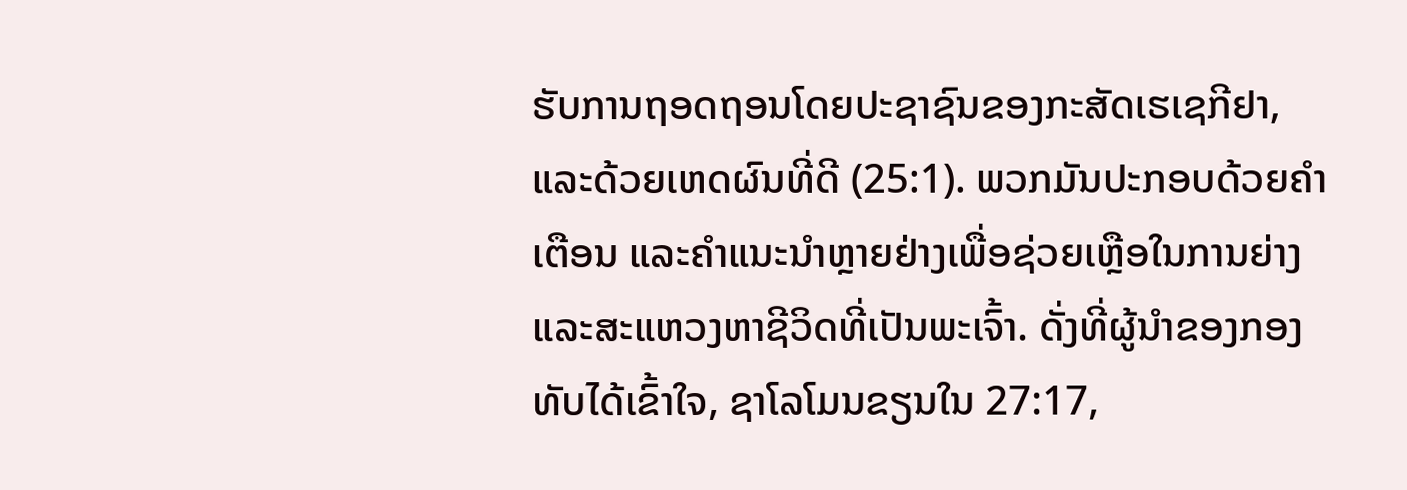ຮັບການຖອດຖອນໂດຍປະຊາຊົນຂອງກະສັດເຮເຊກີຢາ, ແລະດ້ວຍເຫດຜົນທີ່ດີ (25:1). ພວກມັນປະກອບດ້ວຍຄຳເຕືອນ ແລະຄຳແນະນຳຫຼາຍຢ່າງເພື່ອຊ່ວຍເຫຼືອໃນການຍ່າງ ແລະສະແຫວງຫາຊີວິດທີ່ເປັນພະເຈົ້າ. ດັ່ງທີ່ຜູ້ນຳຂອງກອງທັບໄດ້ເຂົ້າໃຈ, ຊາໂລໂມນຂຽນໃນ 27:17,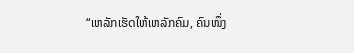“ເຫລັກເຮັດໃຫ້ເຫລັກຄົມ, ຄົນໜຶ່ງ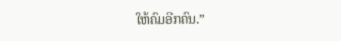ໃຫ້ຄົມອີກຄົນ.”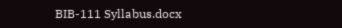BIB-111 Syllabus.docx